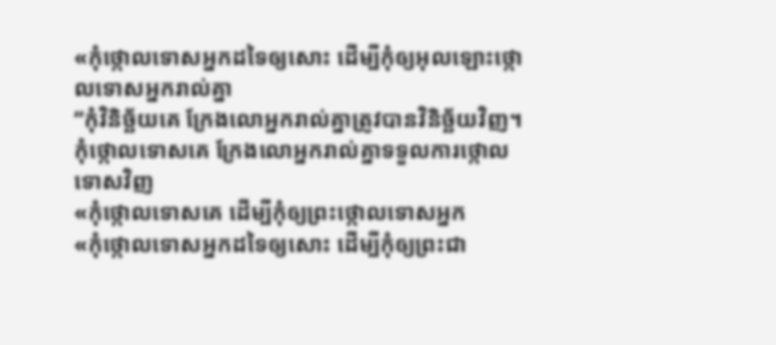«កុំថ្កោលទោសអ្នកដទៃឲ្យសោះ ដើម្បីកុំឲ្យអុលឡោះថ្កោលទោសអ្នករាល់គ្នា
“កុំវិនិច្ឆ័យគេ ក្រែងលោអ្នករាល់គ្នាត្រូវបានវិនិច្ឆ័យវិញ។
កុំថ្កោលទោសគេ ក្រែងលោអ្នករាល់គ្នាទទួលការថ្កោលទោសវិញ
«កុំថ្កោលទោសគេ ដើម្បីកុំឲ្យព្រះថ្កោលទោសអ្នក
«កុំថ្កោលទោសអ្នកដទៃឲ្យសោះ ដើម្បីកុំឲ្យព្រះជា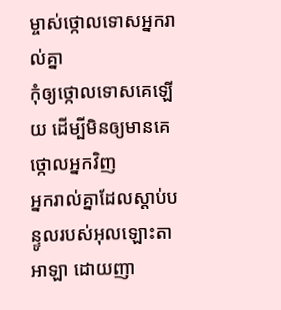ម្ចាស់ថ្កោលទោសអ្នករាល់គ្នា
កុំឲ្យថ្កោលទោសគេឡើយ ដើម្បីមិនឲ្យមានគេថ្កោលអ្នកវិញ
អ្នករាល់គ្នាដែលស្ដាប់បន្ទូលរបស់អុលឡោះតាអាឡា ដោយញា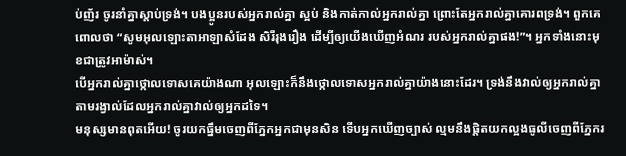ប់ញ័រ ចូរនាំគ្នាស្ដាប់ទ្រង់។ បងប្អូនរបស់អ្នករាល់គ្នា ស្អប់ និងកាត់កាល់អ្នករាល់គ្នា ព្រោះតែអ្នករាល់គ្នាគោរពទ្រង់។ ពួកគេពោលថា “សូមអុលឡោះតាអាឡាសំដែង សិរីរុងរឿង ដើម្បីឲ្យយើងឃើញអំណរ របស់អ្នករាល់គ្នាផង!”។ អ្នកទាំងនោះមុខជាត្រូវអាម៉ាស់។
បើអ្នករាល់គ្នាថ្កោលទោសគេយ៉ាងណា អុលឡោះក៏នឹងថ្កោលទោសអ្នករាល់គ្នាយ៉ាងនោះដែរ។ ទ្រង់នឹងវាល់ឲ្យអ្នករាល់គ្នា តាមរង្វាល់ដែលអ្នករាល់គ្នាវាល់ឲ្យអ្នកដទៃ។
មនុស្សមានពុតអើយ! ចូរយកធ្នឹមចេញពីភ្នែកអ្នកជាមុនសិន ទើបអ្នកឃើញច្បាស់ ល្មមនឹងផ្ដិតយកល្អងធូលីចេញពីភ្នែករ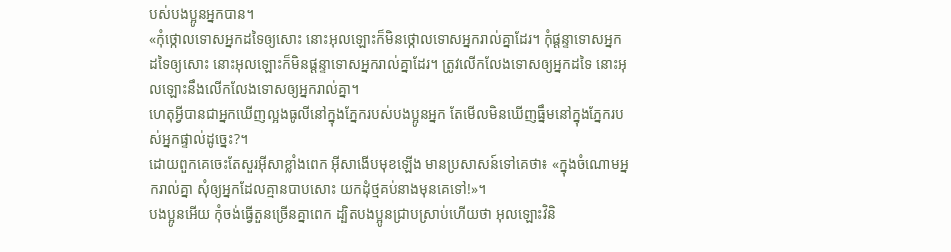បស់បងប្អូនអ្នកបាន។
«កុំថ្កោលទោសអ្នកដទៃឲ្យសោះ នោះអុលឡោះក៏មិនថ្កោលទោសអ្នករាល់គ្នាដែរ។ កុំផ្ដន្ទាទោសអ្នកដទៃឲ្យសោះ នោះអុលឡោះក៏មិនផ្ដន្ទាទោសអ្នករាល់គ្នាដែរ។ ត្រូវលើកលែងទោសឲ្យអ្នកដទៃ នោះអុលឡោះនឹងលើកលែងទោសឲ្យអ្នករាល់គ្នា។
ហេតុអ្វីបានជាអ្នកឃើញល្អងធូលីនៅក្នុងភ្នែករបស់បងប្អូនអ្នក តែមើលមិនឃើញធ្នឹមនៅក្នុងភ្នែករបស់អ្នកផ្ទាល់ដូច្នេះ?។
ដោយពួកគេចេះតែសួរអ៊ីសាខ្លាំងពេក អ៊ីសាងើបមុខឡើង មានប្រសាសន៍ទៅគេថា៖ «ក្នុងចំណោមអ្នករាល់គ្នា សុំឲ្យអ្នកដែលគ្មានបាបសោះ យកដុំថ្មគប់នាងមុនគេទៅ!»។
បងប្អូនអើយ កុំចង់ធ្វើតួនច្រើនគ្នាពេក ដ្បិតបងប្អូនជ្រាបស្រាប់ហើយថា អុលឡោះវិនិ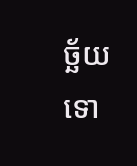ច្ឆ័យទោ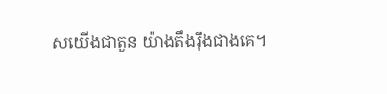សយើងជាតួន យ៉ាងតឹងរ៉ឹងជាងគេ។